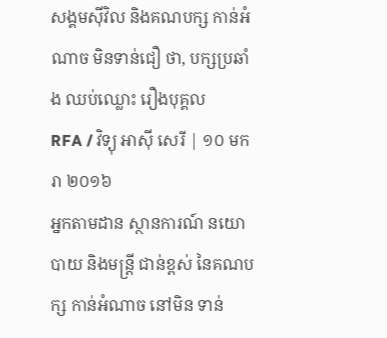សង្គមស៊ីវិល និងគណបក្ស កាន់អំណាច មិនទាន់ជឿ ថា, បក្សប្រឆាំង ឈប់ឈ្លោះ រឿងបុគ្គល
RFA / វិទ្យុ អាស៊ី សេរី | ១០ មករា ២០១៦
អ្នកតាមដាន ស្ថានការណ៍ នយោបាយ និងមន្ត្រី ជាន់ខ្ពស់ នៃគណបក្ស កាន់អំណាច នៅមិន ទាន់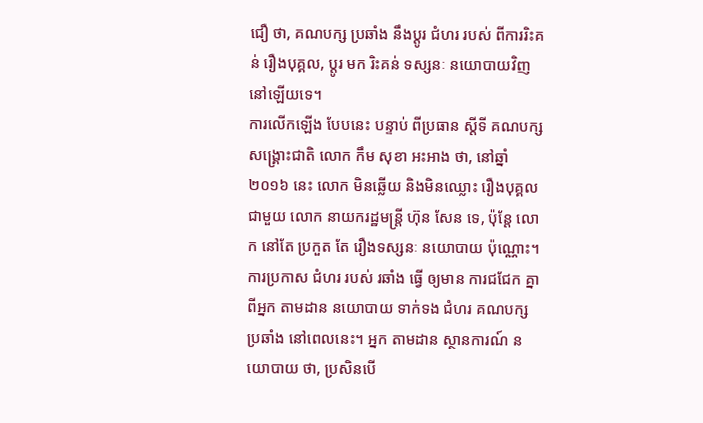ជឿ ថា, គណបក្ស ប្រឆាំង នឹងប្តូរ ជំហរ របស់ ពីការរិះគន់ រឿងបុគ្គល, ប្តូរ មក រិះគន់ ទស្សនៈ នយោបាយវិញ នៅឡើយទេ។
ការលើកឡើង បែបនេះ បន្ទាប់ ពីប្រធាន ស្តីទី គណបក្ស សង្គ្រោះជាតិ លោក កឹម សុខា អះអាង ថា, នៅឆ្នាំ២០១៦ នេះ លោក មិនឆ្លើយ និងមិនឈ្លោះ រឿងបុគ្គល ជាមួយ លោក នាយករដ្ឋមន្ត្រី ហ៊ុន សែន ទេ, ប៉ុន្តែ លោក នៅតែ ប្រកួត តែ រឿងទស្សនៈ នយោបាយ ប៉ុណ្ណោះ។
ការប្រកាស ជំហរ របស់ រឆាំង ធ្វើ ឲ្យមាន ការជជែក គ្នា ពីអ្នក តាមដាន នយោបាយ ទាក់ទង ជំហរ គណបក្ស ប្រឆាំង នៅពេលនេះ។ អ្នក តាមដាន ស្ថានការណ៍ នយោបាយ ថា, ប្រសិនបើ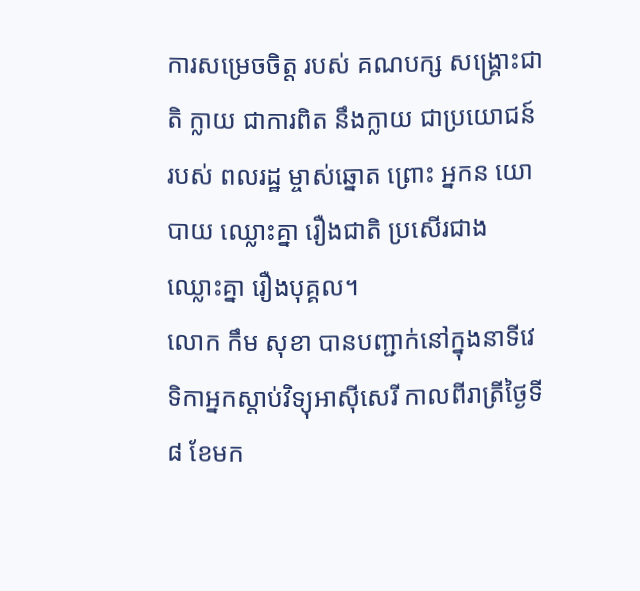ការសម្រេចចិត្ត របស់ គណបក្ស សង្គ្រោះជាតិ ក្លាយ ជាការពិត នឹងក្លាយ ជាប្រយោជន៍ របស់ ពលរដ្ឋ ម្ចាស់ឆ្នោត ព្រោះ អ្នកន យោបាយ ឈ្លោះគ្នា រឿងជាតិ ប្រសើរជាង ឈ្លោះគ្នា រឿងបុគ្គល។
លោក កឹម សុខា បានបញ្ជាក់នៅក្នុងនាទីវេទិកាអ្នកស្តាប់វិទ្យុអាស៊ីសេរី កាលពីរាត្រីថ្ងៃទី៨ ខែមក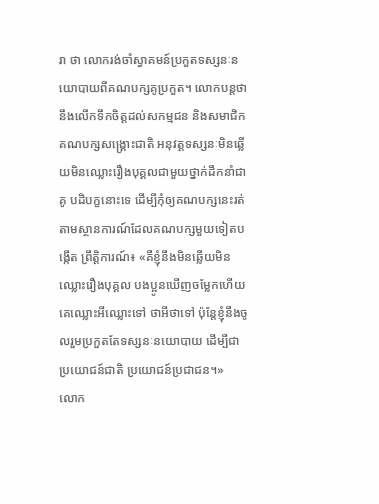រា ថា លោករង់ចាំស្វាគមន៍ប្រកួតទស្សនៈនយោបាយពីគណបក្សគូប្រកួត។ លោកបន្តថា នឹងលើកទឹកចិត្តដល់សកម្មជន និងសមាជិកគណបក្សសង្គ្រោះជាតិ អនុវត្តទស្សនៈមិនឆ្លើយមិនឈ្លោះរឿងបុគ្គលជាមួយថ្នាក់ដឹកនាំជាគូ បដិបក្ខនោះទេ ដើម្បីកុំឲ្យគណបក្សនេះរត់តាមស្ថានការណ៍ដែលគណបក្សមួយទៀតបង្កើត ព្រឹត្តិការណ៍៖ «គឺខ្ញុំនឹងមិនឆ្លើយមិនឈ្លោះរឿងបុគ្គល បងប្អូនឃើញចម្លែកហើយ គេឈ្លោះអីឈ្លោះទៅ ថាអីថាទៅ ប៉ុន្តែខ្ញុំនឹងចូលរួមប្រកួតតែទស្សនៈនយោបាយ ដើម្បីជាប្រយោជន៍ជាតិ ប្រយោជន៍ប្រជាជន។»
លោក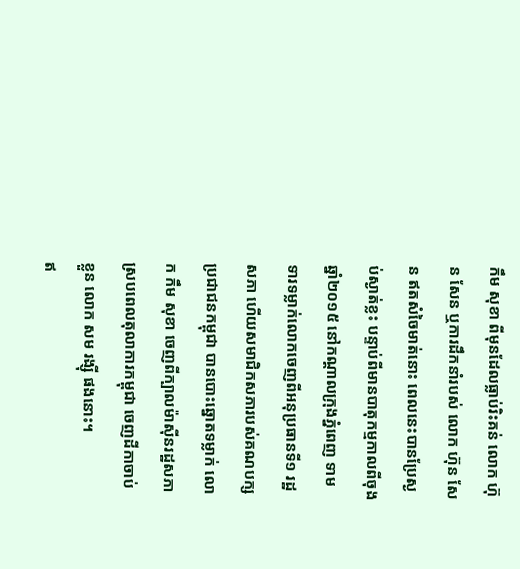កឹម សុខា ពីមុនដែលធ្លាប់រិះគន់ លោក ហ៊ុន សែន ឬការដឹកនាំរបស់ លោក ហ៊ុន សែន ឥតសំចៃមាត់នោះ ពេលនេះបានប្រែស្ងប់ស្ងាត់ខ្លះ បន្ទាប់ពីមានបាតុកម្មកាលពីចុងឆ្នាំ២០១៥ នៅកណ្តាលក្រុងភ្នំពេញ ទាមទារទម្លាក់លោកចេញពីអនុប្រធានទី១ រដ្ឋសភា ហើយសមាជិកសភារបស់គណបក្សប្រជាជនកម្ពុជា បានបោះឆ្នោតទម្លាក់ លោក កឹម សុខា ចេញពីក្បាលម៉ាស៊ីនរដ្ឋសភា ស្របពេលតុលាការកម្ពុជា ចេញដីកាចាប់ខ្លួន លោក សម រង្ស៊ី ផងនោះ។
ឥ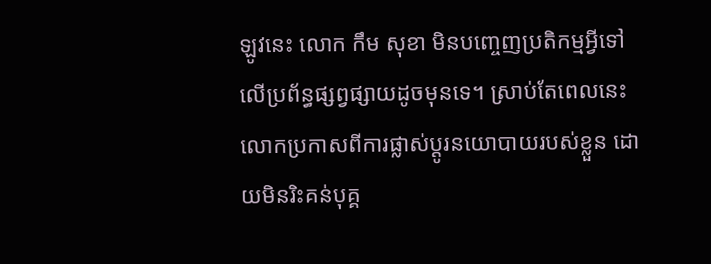ឡូវនេះ លោក កឹម សុខា មិនបញ្ចេញប្រតិកម្មអ្វីទៅលើប្រព័ន្ធផ្សព្វផ្សាយដូចមុនទេ។ ស្រាប់តែពេលនេះ លោកប្រកាសពីការផ្លាស់ប្ដូរនយោបាយរបស់ខ្លួន ដោយមិនរិះគន់បុគ្គ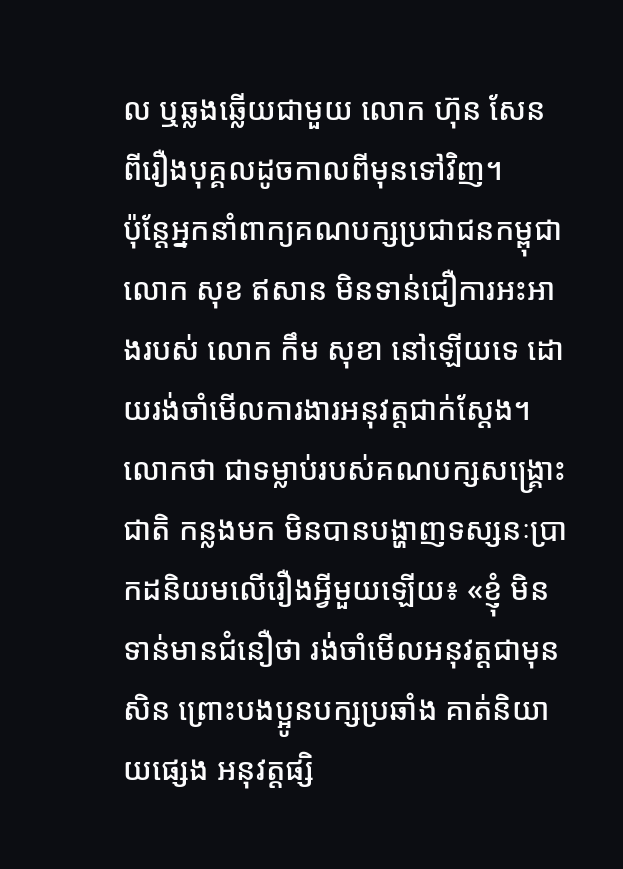ល ឬឆ្លងឆ្លើយជាមួយ លោក ហ៊ុន សែន ពីរឿងបុគ្គលដូចកាលពីមុនទៅវិញ។
ប៉ុន្តែអ្នកនាំពាក្យគណបក្សប្រជាជនកម្ពុជា លោក សុខ ឥសាន មិនទាន់ជឿការអះអាងរបស់ លោក កឹម សុខា នៅឡើយទេ ដោយរង់ចាំមើលការងារអនុវត្តជាក់ស្តែង។ លោកថា ជាទម្លាប់របស់គណបក្សសង្គ្រោះជាតិ កន្លងមក មិនបានបង្ហាញទស្សនៈប្រាកដនិយមលើរឿងអ្វីមួយឡើយ៖ «ខ្ញុំ មិនទាន់មានជំនឿថា រង់ចាំមើលអនុវត្តជាមុនសិន ព្រោះបងប្អូនបក្សប្រឆាំង គាត់និយាយផ្សេង អនុវត្តផ្សិ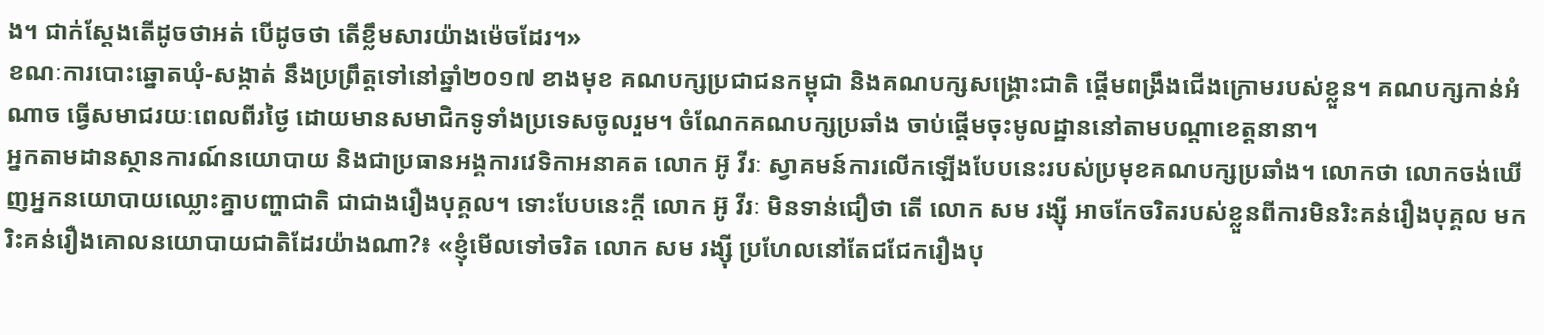ង។ ជាក់ស្តែងតើដូចថាអត់ បើដូចថា តើខ្លឹមសារយ៉ាងម៉េចដែរ។»
ខណៈការបោះឆ្នោតឃុំ-សង្កាត់ នឹងប្រព្រឹត្តទៅនៅឆ្នាំ២០១៧ ខាងមុខ គណបក្សប្រជាជនកម្ពុជា និងគណបក្សសង្គ្រោះជាតិ ផ្តើមពង្រឹងជើងក្រោមរបស់ខ្លួន។ គណបក្សកាន់អំណាច ធ្វើសមាជរយៈពេលពីរថ្ងៃ ដោយមានសមាជិកទូទាំងប្រទេសចូលរួម។ ចំណែកគណបក្សប្រឆាំង ចាប់ផ្តើមចុះមូលដ្ឋាននៅតាមបណ្តាខេត្តនានា។
អ្នកតាមដានស្ថានការណ៍នយោបាយ និងជាប្រធានអង្គការវេទិកាអនាគត លោក អ៊ូ វីរៈ ស្វាគមន៍ការលើកឡើងបែបនេះរបស់ប្រមុខគណបក្សប្រឆាំង។ លោកថា លោកចង់ឃើញអ្នកនយោបាយឈ្លោះគ្នាបញ្ហាជាតិ ជាជាងរឿងបុគ្គល។ ទោះបែបនេះក្តី លោក អ៊ូ វីរៈ មិនទាន់ជឿថា តើ លោក សម រង្ស៊ី អាចកែចរិតរបស់ខ្លួនពីការមិនរិះគន់រឿងបុគ្គល មករិះគន់រឿងគោលនយោបាយជាតិដែរយ៉ាងណា?៖ «ខ្ញុំមើលទៅចរិត លោក សម រង្ស៊ី ប្រហែលនៅតែជជែករឿងបុ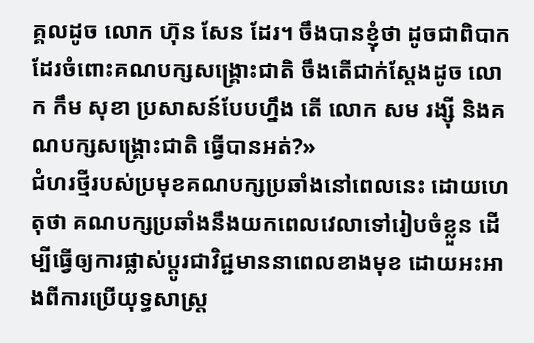គ្គលដូច លោក ហ៊ុន សែន ដែរ។ ចឹងបានខ្ញុំថា ដូចជាពិបាកដែរចំពោះគណបក្សសង្គ្រោះជាតិ ចឹងតើជាក់ស្តែងដូច លោក កឹម សុខា ប្រសាសន៍បែបហ្នឹង តើ លោក សម រង្ស៊ី និងគណបក្សសង្គ្រោះជាតិ ធ្វើបានអត់?»
ជំហរថ្មីរបស់ប្រមុខគណបក្សប្រឆាំងនៅពេលនេះ ដោយហេតុថា គណបក្សប្រឆាំងនឹងយកពេលវេលាទៅរៀបចំខ្លួន ដើម្បីធ្វើឲ្យការផ្លាស់ប្ដូរជាវិជ្ជមាននាពេលខាងមុខ ដោយអះអាងពីការប្រើយុទ្ធសាស្ត្រ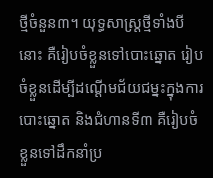ថ្មីចំនួន៣។ យុទ្ធសាស្ត្រថ្មីទាំងបីនោះ គឺរៀបចំខ្លួនទៅបោះឆ្នោត រៀបចំខ្លួនដើម្បីដណ្តើមជ័យជម្នះក្នុងការបោះឆ្នោត និងជំហានទី៣ គឺរៀបចំខ្លួនទៅដឹកនាំប្រ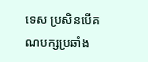ទេស ប្រសិនបើគណបក្សប្រឆាំង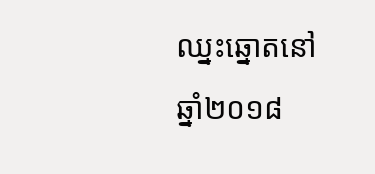ឈ្នះឆ្នោតនៅឆ្នាំ២០១៨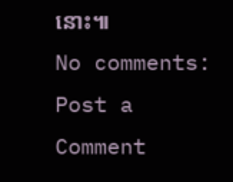នោះ៕
No comments:
Post a Comment